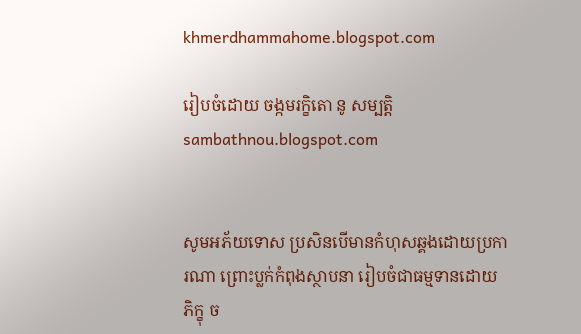khmerdhammahome.blogspot.com

រៀបចំដោយ ចង្កមរក្ខិតោ នូ សម្បត្តិ sambathnou.blogspot.com


សូមអភ័យទោស ប្រសិនបើមានកំហុសឆ្គងដោយប្រការណា ព្រោះប្លក់កំពុងស្ថាបនា រៀបចំជាធម្មទានដោយ ភិក្ខុ ច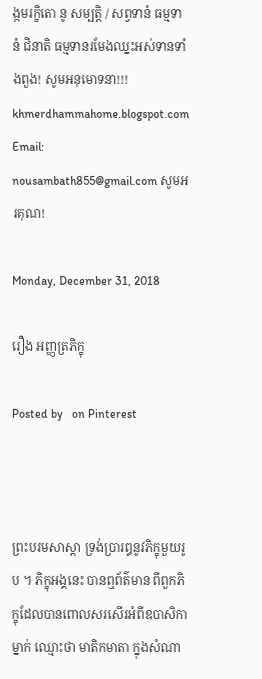ង្កមរក្ខិតោ នូ សម្បត្តិ / សព្វទានំ ធម្មទានំ ជិនាតិ ធម្មទានរមែងឈ្នះអស់ទានទាំងពួង! សូមអនុមោទនា!!! khmerdhammahome.blogspot.com Email: nousambath855@gmail.com សូមអរគុណ!

Monday, December 31, 2018

រឿង ឣញ្ញត្រភិក្ខុ

Posted by   on Pinterest



ព្រះបរមសាស្តា ទ្រង់ប្រារឰនូវភិក្ខុមួយរូប ។ ភិក្ខុឣង្គនេះ បានឮព័ត៌មាន ពីពួកភិក្ខុដែលបានពោលសរសើរអំពីឧបាសិកាម្នាក់ ឈ្មោះថា មាតិកមាតា ក្នុងសំណា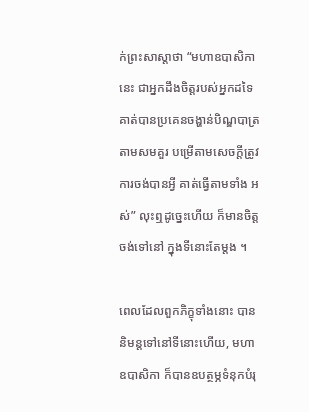ក់ព្រះសាស្តាថា “មហាឧបាសិកានេះ ជាឣ្នកដឹងចិត្តរបស់ឣ្នកដទៃ គាត់បានប្រគេនចង្ហាន់បិណ្ឌបាត្រ តាមសមគួរ បម្រើតាមសេចក្តីត្រូវ ការចង់បានអ្វី គាត់ធ្វើតាមទាំង ឣស់” លុះឮដូច្នេះហើយ ក៏មានចិត្តចង់ទៅនៅ ក្នុងទីនោះតែម្តង ។

ពេលដែលពួកភិក្ខុទាំងនោះ បាននិមន្តទៅនៅទីនោះហើយ, មហាឧបាសិកា ក៏បានឧបត្ថម្ភទំនុកបំរុ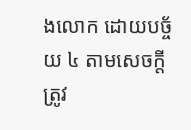ងលោក ដោយបច្ច័យ ៤ តាមសេចក្តីត្រូវ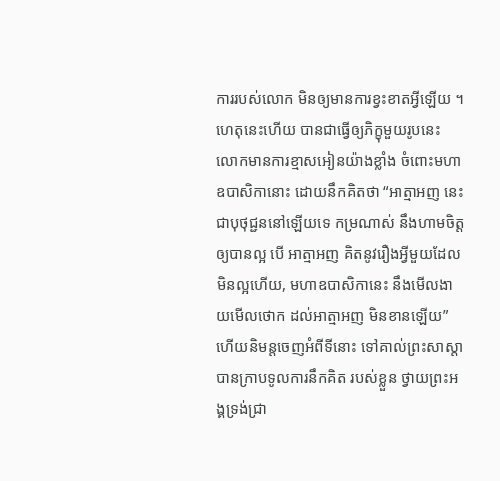ការរបស់លោក មិនឲ្យមានការខ្វះខាតអ្វីឡើយ ។ ហេតុនេះហើយ បានជាធ្វើឲ្យភិក្ខុមួយរូបនេះ លោកមានការខ្មាសឣៀនយ៉ាងខ្លាំង ចំពោះមហាឧបាសិកានោះ ដោយនឹកគិតថា “ឣាត្មាឣញ នេះ ជាបុថុជ្ជននៅឡើយទេ កម្រណាស់ នឹងហាមចិត្តឲ្យបានល្អ បើ ឣាត្មាឣញ គិតនូវរឿងអ្វីមួយដែលមិនល្អហើយ, មហាឧបាសិកានេះ នឹងមើលងាយមើលថោក ដល់ឣាត្មាឣញ មិនខានឡើយ” ហើយនិមន្តចេញឣំពីទីនោះ ទៅគាល់ព្រះសាស្តា បានក្រាបទូលការនឹកគិត របស់ខ្លួន ថ្វាយព្រះឣង្គទ្រង់ជ្រា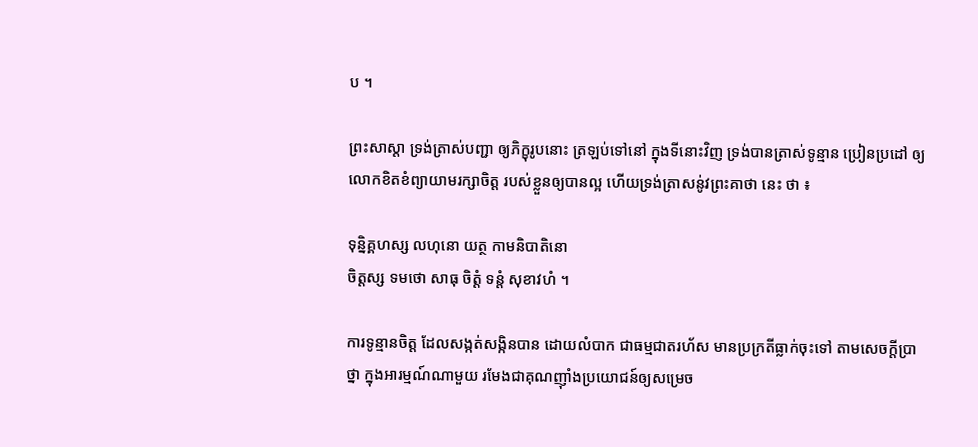ប ។

ព្រះសាស្តា ទ្រង់ត្រាស់បញ្ជា ឲ្យភិក្ខុរូបនោះ ត្រឡប់ទៅនៅ ក្នុងទីនោះវិញ ទ្រង់បានត្រាស់ទូន្មាន ប្រៀនប្រដៅ ឲ្យលោកខិតខំព្យាយាមរក្សាចិត្ត របស់ខ្លួនឲ្យបានល្អ ហើយទ្រង់ត្រាសនូ់វព្រះគាថា នេះ ថា ៖

ទុន្និគ្គហស្ស លហុនោ យត្ថ កាមនិបាតិនោ
ចិត្តស្ស ទមថោ សាធុ ចិត្តំ ទន្តំ សុខាវហំ ។

ការទូន្មានចិត្ត ដែលសង្កត់សង្កិនបាន ដោយលំបាក ជាធម្មជាតរហ័ស មានប្រក្រតីធ្លាក់ចុះទៅ តាមសេចក្តីប្រាថ្នា ក្នុងឣារម្មណ៍ណាមួយ រមែងជាគុណញ៉ាំងប្រយោជន៍ឲ្យសម្រេច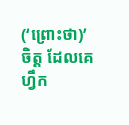(‘ព្រោះថា)’ ចិត្ត ដែលគេហ្វឹក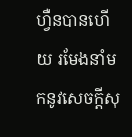ហ្វឺនបានហើយ រមែងនាំមកនូវសេចក្តីសុ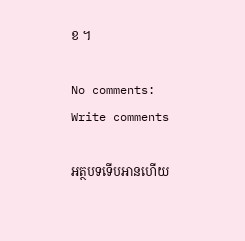ខ ។

No comments:
Write comments

អត្ថបទទើបអានហើយ